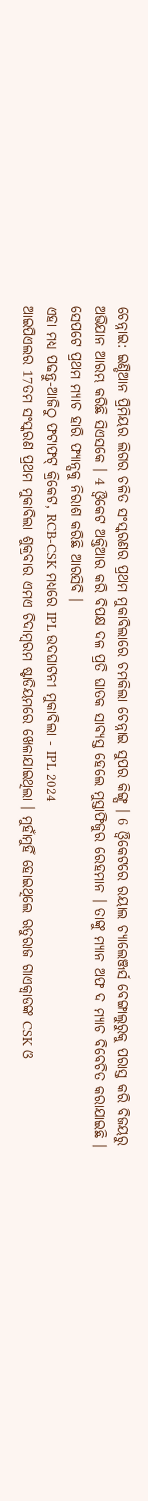ଚେନ୍ନାଇ: ଇଣ୍ଡିଆନ ପ୍ରିମିୟର ଲିଗର ଚଳିତ ସଂସ୍କରଣର ପ୍ରଥମ ମୁକାବିଲାରେ ଚମକିଲା ଚେନ୍ନାଇ ସୁପର କିଙ୍ଗ୍ସ । 6 ଓ୍ବିକେଟରେ ରୟାଲ ଚ୍ୟାଲେଞ୍ଜର୍ସ ବେଙ୍ଗାଲୁରୁକୁ ପରାସ୍ତ କରି ବିଜୟରୁ ଅଭିଯାନ ଆରମ୍ଭ କରିଛି ସିଏସକେ । 4 ଓ୍ବିକେଟ ଅକ୍ତିଆର କରି ବିପକ୍ଷ ଦଳ ପ୍ରତି ଘାତକ ସାବ୍ୟସ୍ତ ହେଲେ ମୁସ୍ତାଫିଜୁର ରେହମାନ । ତାଙ୍କୁ ମ୍ୟାନ ଅଫ ଦ ମ୍ୟାଚ ବିବେଚିତ କରାଯାଇଛି । ସେପଟେ ପ୍ରଥମ ମ୍ୟାଚ ହାରି ଫ୍ୟାନ୍ସକୁ ନିରାଶ କରିଛି ଆରସିବି ।
ଏହା ମଧ୍ୟ ପଢନ୍ତୁ-ଆଜିଠୁ ଫଟାଫଟ୍ କ୍ରିକେଟ, RCB-CSK ମଧ୍ୟରେ IPL ଉଦଘାଟନୀ ମୁକାବିଲା - IPL 2024
ଆଇପିଏଲର 17ତମ ସଂସ୍କରଣ ପ୍ରଥମ ମୁକାବିଲା ଶୁକ୍ରବାର ଏମଏ ଚିଦାମ୍ବରମ ଷ୍ଟାଡିୟମରେ ଖେଳାଯାଇଥିଲା । ମୁହାଁମୁହିଁ ହୋଇଥିଲେ ଋତୁରାଜ ଗାଏକ୍ବାଡଙ୍କ CSK ଓ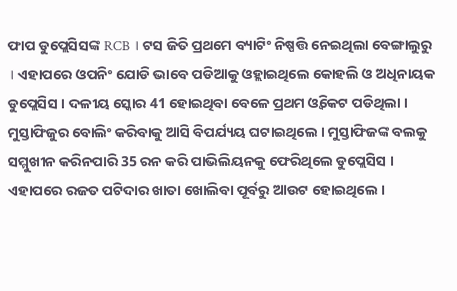ଫାପ ଡୁପ୍ଲେସିସଙ୍କ RCB । ଟସ ଜିତି ପ୍ରଥମେ ବ୍ୟାଟିଂ ନିଷ୍ପତ୍ତି ନେଇଥିଲା ବେଙ୍ଗାଲୁରୁ । ଏହାପରେ ଓପନିଂ ଯୋଡି ଭାବେ ପଡିଆକୁ ଓହ୍ଲାଇଥିଲେ କୋହଲି ଓ ଅଧିନାୟକ ଡୁପ୍ଲେସିସ । ଦଳୀୟ ସ୍କୋର 41 ହୋଇଥିବା ବେଳେ ପ୍ରଥମ ଓ୍ବିକେଟ ପଡିଥିଲା । ମୁସ୍ତାଫିଜୁର ବୋଲିଂ କରିବାକୁ ଆସି ବିପର୍ଯ୍ୟୟ ଘଟାଇଥିଲେ । ମୁସ୍ତାଫିଜଙ୍କ ବଲକୁ ସମ୍ମୁଖୀନ କରିନପାରି 35 ରନ କରି ପାଭିଲିୟନକୁ ଫେରିଥିଲେ ଡୁପ୍ଲେସିସ । ଏହାପରେ ରଜତ ପଟିଦାର ଖାତା ଖୋଲିବା ପୂର୍ବରୁ ଆଉଟ ହୋଇଥିଲେ ।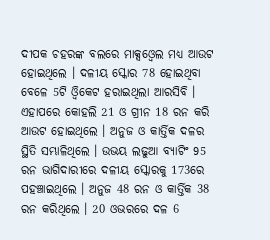ଦୀପକ ଚହରଙ୍କ ବଲରେ ମାକ୍ସଓ୍ବେଲ ମଧ୍ୟ ଆଉଟ ହୋଇଥିଲେ । ଦଳୀୟ ସ୍କୋର 78 ହୋଇଥିବା ବେଳେ 5ଟି ଓ୍ବିକେଟ ହରାଇଥିଲା ଆରସିବି । ଏହାପରେ କୋହଲି 21 ଓ ଗ୍ରୀନ 18 ରନ କରି ଆଉଟ ହୋଇଥିଲେ । ଅନୁଜ ଓ କାର୍ତ୍ତିକ ଦଳର ସ୍ଥିତି ସମ୍ଭାଳିଥିଲେ । ଉଭୟ ଲଢୁଆ ବ୍ୟାଟିଂ 95 ରନ ଭାଗିଦାରୀରେ ଦଳୀୟ ସ୍କୋରକୁ 173ରେ ପହଞ୍ଚାଇଥିଲେ । ଅନୁଜ 48 ରନ ଓ କାର୍ତ୍ତିକ 38 ରନ କରିଥିଲେ । 20 ଓଭରରେ ଦଳ 6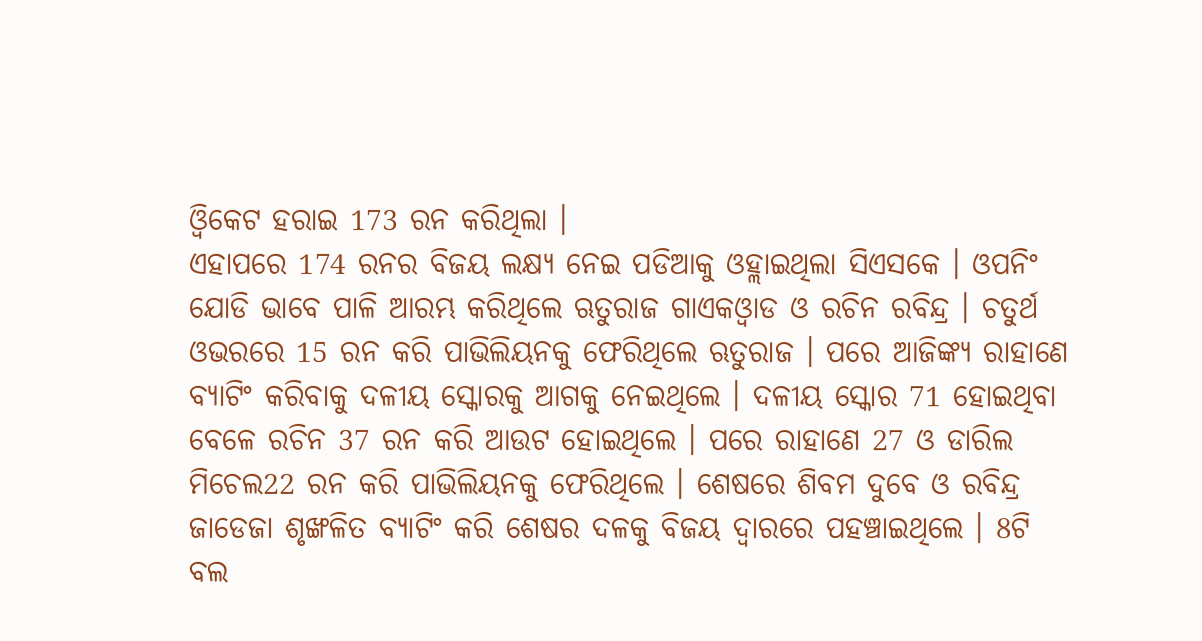ଓ୍ବିକେଟ ହରାଇ 173 ରନ କରିଥିଲା ।
ଏହାପରେ 174 ରନର ବିଜୟ ଲକ୍ଷ୍ୟ ନେଇ ପଡିଆକୁ ଓହ୍ଲାଇଥିଲା ସିଏସକେ । ଓପନିଂ ଯୋଡି ଭାବେ ପାଳି ଆରମ୍ଭ କରିଥିଲେ ଋତୁରାଜ ଗାଏକଓ୍ବାଡ ଓ ରଚିନ ରବିନ୍ଦ୍ର । ଚତୁର୍ଥ ଓଭରରେ 15 ରନ କରି ପାଭିଲିୟନକୁ ଫେରିଥିଲେ ଋତୁରାଜ । ପରେ ଆଜିଙ୍କ୍ୟ ରାହାଣେ ବ୍ୟାଟିଂ କରିବାକୁ ଦଳୀୟ ସ୍କୋରକୁ ଆଗକୁ ନେଇଥିଲେ । ଦଳୀୟ ସ୍କୋର 71 ହୋଇଥିବା ବେଳେ ରଚିନ 37 ରନ କରି ଆଉଟ ହୋଇଥିଲେ । ପରେ ରାହାଣେ 27 ଓ ଡାରିଲ ମିଚେଲ22 ରନ କରି ପାଭିଲିୟନକୁ ଫେରିଥିଲେ । ଶେଷରେ ଶିବମ ଦୁବେ ଓ ରବିନ୍ଦ୍ର ଜାଡେଜା ଶୃଙ୍ଖଳିତ ବ୍ୟାଟିଂ କରି ଶେଷର ଦଳକୁ ବିଜୟ ଦ୍ବାରରେ ପହଞ୍ଚାଇଥିଲେ । 8ଟି ବଲ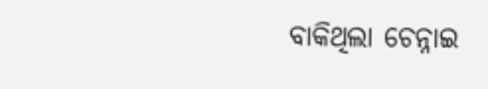ବାକିଥିଲା ଚେନ୍ନାଇ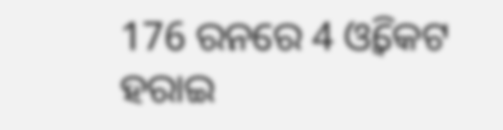176 ରନରେ 4 ଓ୍ବିକେଟ ହରାଇ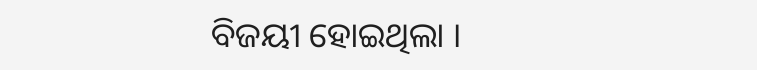ବିଜୟୀ ହୋଇଥିଲା ।